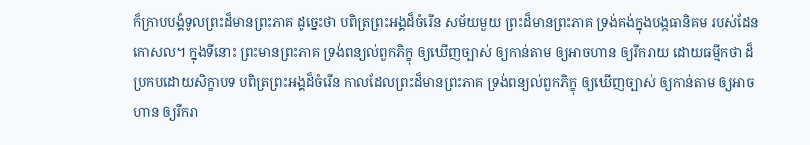ក៏ក្រាបបង្គំទូលព្រះដ៏មានព្រះភាគ ដូច្នេះថា បពិត្រព្រះអង្គដ៏ចំរើន សម័យមួយ ព្រះដ៏មានព្រះភាគ ទ្រង់គង់ក្នុងបង្កធានិគម របស់ដែនកោសល។ ក្នុងទីនោះ ព្រះមានព្រះភាគ ទ្រង់ពន្យល់ពួកភិក្ខុ ឲ្យឃើញច្បាស់ ឲ្យកាន់តាម ឲ្យអាចហាន ឲ្យរីករាយ ដោយធម្មីកថា ដ៏ប្រកបដោយសិក្ខាបទ បពិត្រព្រះអង្គដ៏ចំរើន កាលដែលព្រះដ៏មានព្រះភាគ ទ្រង់ពន្យល់ពួកភិក្ខុ ឲ្យឃើញច្បាស់ ឲ្យកាន់តាម ឲ្យអាចហាន ឲ្យរីករា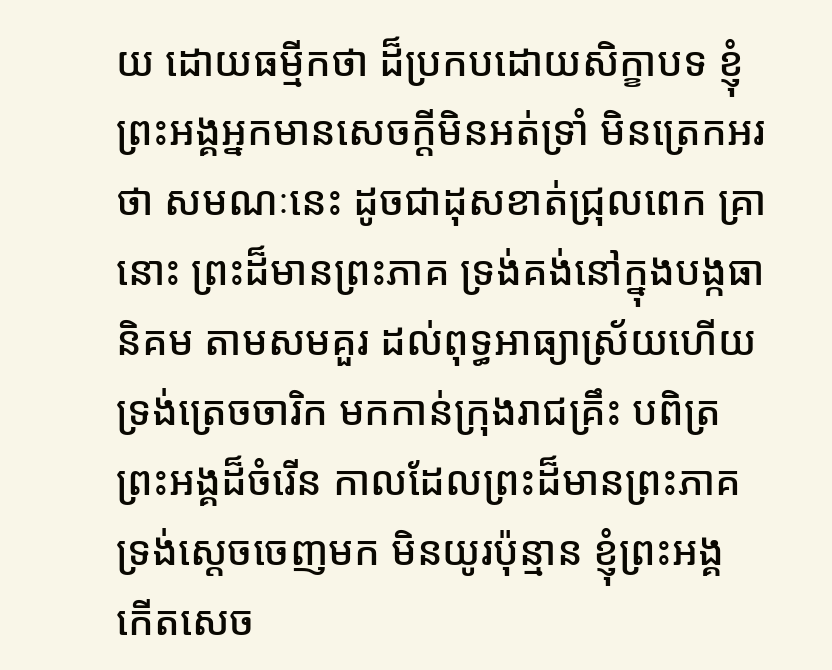យ ដោយធម្មីកថា ដ៏ប្រកបដោយសិក្ខាបទ ខ្ញុំព្រះអង្គអ្នកមានសេចក្ដីមិនអត់ទ្រាំ មិនត្រេកអរថា សមណៈនេះ ដូចជាដុសខាត់ជ្រុលពេក គ្រានោះ ព្រះដ៏មានព្រះភាគ ទ្រង់គង់នៅក្នុងបង្កធានិគម តាមសមគួរ ដល់ពុទ្ធអាធ្យាស្រ័យហើយ ទ្រង់ត្រេចចារិក មកកាន់ក្រុងរាជគ្រឹះ បពិត្រព្រះអង្គដ៏ចំរើន កាលដែលព្រះដ៏មានព្រះភាគ ទ្រង់សេ្ដចចេញមក មិនយូរប៉ុន្មាន ខ្ញុំព្រះអង្គ កើតសេច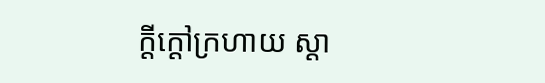ក្ដីក្ដៅក្រហាយ ស្ដា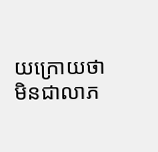យក្រោយថា មិនជាលាភ